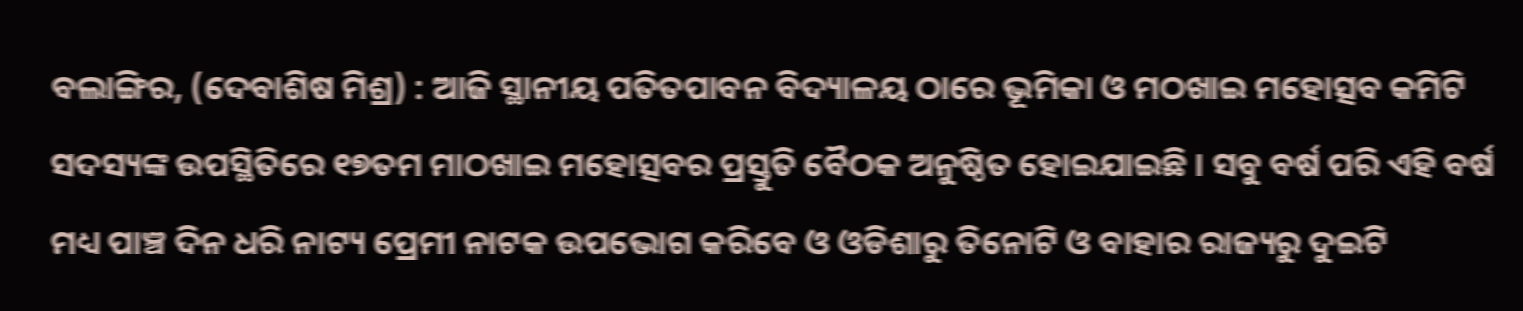ବଲାଙ୍ଗିର, (ଦେବାଶିଷ ମିଶ୍ର) : ଆଜି ସ୍ଥାନୀୟ ପତିତପାବନ ବିଦ୍ୟାଳୟ ଠାରେ ଭୂମିକା ଓ ମଠଖାଇ ମହୋତ୍ସବ କମିଟି ସଦସ୍ୟଙ୍କ ଉପସ୍ଥିତିରେ ୧୭ତମ ମାଠଖାଇ ମହୋତ୍ସବର ପ୍ରସ୍ତୁତି ବୈଠକ ଅନୁଷ୍ଠିତ ହୋଇଯାଇଛି । ସବୁ ବର୍ଷ ପରି ଏହି ବର୍ଷ ମଧ୍ୟ ପାଞ୍ଚ ଦିନ ଧରି ନାଟ୍ୟ ପ୍ରେମୀ ନାଟକ ଉପଭୋଗ କରିବେ ଓ ଓଡିଶାରୁ ତିନୋଟି ଓ ବାହାର ରାଜ୍ୟରୁ ଦୁଇଟି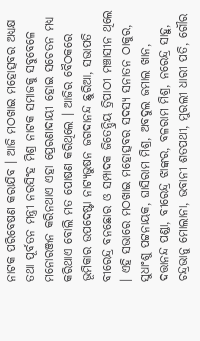ନାଟକ ପରିବେଷଣ କରାଯିବ । ଆଜି ମଠଖାଇ ମହୋତ୍ସବର ଅଧ୍ୟକ୍ଷ ତଥା ପୂର୍ବତନ ମନ୍ତ୍ରୀ ନରସିଂହ ମିଶ୍ର ନାଟକ ସମାଜକୁ ସବୁବେଳେ ମନୋରଞ୍ଜନ କରିନଥାଏ ଏହା ପ୍ରେରଣାଦାୟୀ ହୋଇ ସଚେତନ ମଧ୍ୟ କରିଥାଏ ବୋଲି ମତ ପୋଷଣ କରିଥିଲେ । ଆଜିର ବୈଠକରେ ଭୂମିକାର ଉପଦେଷ୍ଟା ନାଟ୍ୟଭୁଷନ ଜଗଦାନନ୍ଦ ଛୁରିଆ, ସଭାପତି ବୀରେନ୍ଦ୍ର ବନଛୋର ଓ ସମ୍ପାଦକ ଜିତେନ୍ଦ୍ରିୟ ତ୍ରିପାଠୀ ମଞ୍ଚାସୀନ ଥିଲେ । ଏହି ସଭାରେ ମଠଖାଇ ମହୋତ୍ସବର ସଦସ୍ୟ ସନାତନ ଠାକୁର, ସୁଧାଂଶୁ ପଟ୍ଟନାୟକ, ଘାସିରାମ ମିଶ୍ର, ଅବଦୁଲ ଜମାଲ ଖାନ, ଦତ୍ତାନନ୍ଦ ପଣ୍ଡା, ବୀରେନ୍ଦ୍ର ଝାଙ୍କର, ବଳରାମ ମିଶ୍ର, ନରେନ୍ଦ୍ର ସାହୁ, ଚନ୍ଦ୍ରଭାନୁ ମୋଲାନା, ଭବାନୀ ଶତପଥୀ, ମୁରଲୀ ଧାରୀ ପତି, ଗୌର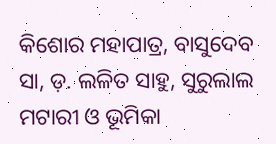କିଶୋର ମହାପାତ୍ର, ବାସୁଦେବ ସା, ଡ଼. ଲଳିତ ସାହୁ, ସୁରୁଲାଲ ମଟାରୀ ଓ ଭୂମିକା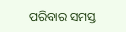ପରିବାର ସମସ୍ତ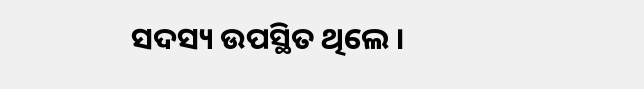ସଦସ୍ୟ ଉପସ୍ଥିତ ଥିଲେ ।